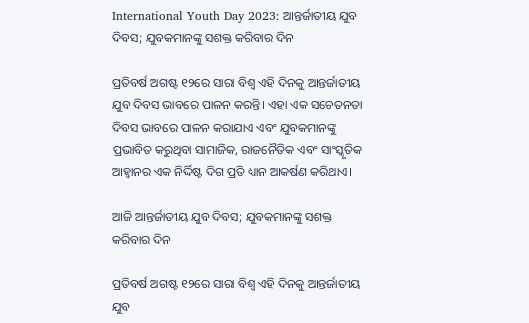International Youth Day 2023: ଆନ୍ତର୍ଜାତୀୟ ଯୁବ ଦିବସ; ଯୁବକମାନଙ୍କୁ ସଶକ୍ତ କରିବାର ଦିନ

ପ୍ରତିବର୍ଷ ଅଗଷ୍ଟ ୧୨ରେ ସାରା ବିଶ୍ୱ ଏହି ଦିନକୁ ଆନ୍ତର୍ଜାତୀୟ ଯୁବ ଦିବସ ଭାବରେ ପାଳନ କରନ୍ତି। ଏହା ଏକ ସଚେତନତା ଦିବସ ଭାବରେ ପାଳନ କରାଯାଏ ଏବଂ ଯୁବକମାନଙ୍କୁ ପ୍ରଭାବିତ କରୁଥିବା ସାମାଜିକ, ରାଜନୈତିକ ଏବଂ ସାଂସ୍କୃତିକ ଆହ୍ୱାନର ଏକ ନିର୍ଦ୍ଦିଷ୍ଟ ଦିଗ ପ୍ରତି ଧ୍ୟାନ ଆକର୍ଷଣ କରିଥାଏ।

ଆଜି ଆନ୍ତର୍ଜାତୀୟ ଯୁବ ଦିବସ; ଯୁବକମାନଙ୍କୁ ସଶକ୍ତ କରିବାର ଦିନ

ପ୍ରତିବର୍ଷ ଅଗଷ୍ଟ ୧୨ରେ ସାରା ବିଶ୍ୱ ଏହି ଦିନକୁ ଆନ୍ତର୍ଜାତୀୟ ଯୁବ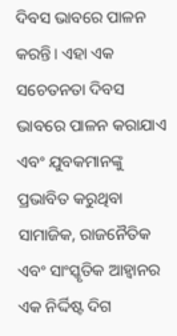ଦିବସ ଭାବରେ ପାଳନ କରନ୍ତି। ଏହା ଏକ ସଚେତନତା ଦିବସ ଭାବରେ ପାଳନ କରାଯାଏ ଏବଂ ଯୁବକମାନଙ୍କୁ ପ୍ରଭାବିତ କରୁଥିବା ସାମାଜିକ, ରାଜନୈତିକ ଏବଂ ସାଂସ୍କୃତିକ ଆହ୍ୱାନର ଏକ ନିର୍ଦ୍ଦିଷ୍ଟ ଦିଗ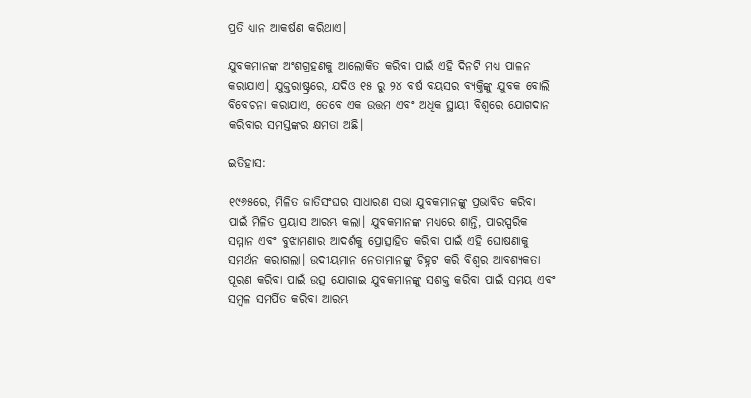ପ୍ରତି ଧ୍ୟାନ ଆକର୍ଷଣ କରିଥାଏ।

ଯୁବକମାନଙ୍କ ଅଂଶଗ୍ରହଣକୁ ଆଲୋକିତ କରିବା ପାଇଁ ଏହି ଦିନଟି ମଧ୍ୟ ପାଳନ କରାଯାଏ। ଯୁକ୍ତରାଷ୍ଟ୍ରରେ, ଯଦିଓ ୧୫ ରୁ ୨୪ ବର୍ଷ ବୟସର ବ୍ୟକ୍ତିଙ୍କୁ ଯୁବକ ବୋଲି ବିବେଚନା କରାଯାଏ, ତେବେ ଏକ ଉତ୍ତମ ଏବଂ ଅଧିକ ସ୍ଥାୟୀ ବିଶ୍ୱରେ ଯୋଗଦାନ କରିବାର ସମସ୍ତଙ୍କର କ୍ଷମତା ଅଛି।

ଇତିହାସ:

୧୯୬୫ରେ, ମିଳିତ ଜାତିସଂଘର ସାଧାରଣ ସଭା ଯୁବକମାନଙ୍କୁ ପ୍ରଭାବିତ କରିବା ପାଇଁ ମିଳିତ ପ୍ରୟାସ ଆରମ୍ଭ କଲା। ଯୁବକମାନଙ୍କ ମଧ୍ୟରେ ଶାନ୍ତି, ପାରସ୍ପରିକ ସମ୍ମାନ ଏବଂ ବୁଝାମଣାର ଆଦର୍ଶକୁ ପ୍ରୋତ୍ସାହିତ କରିବା ପାଇଁ ଏହି ଘୋଷଣାକୁ ସମର୍ଥନ କରାଗଲା। ଉଦୀୟମାନ ନେତାମାନଙ୍କୁ ଚିହ୍ନଟ କରି ବିଶ୍ୱର ଆବଶ୍ୟକତା ପୂରଣ କରିବା ପାଇଁ ଉତ୍ସ ଯୋଗାଇ ଯୁବକମାନଙ୍କୁ ସଶକ୍ତ କରିବା ପାଇଁ ସମୟ ଏବଂ ସମ୍ବଳ ସମର୍ପିତ କରିବା ଆରମ୍ଭ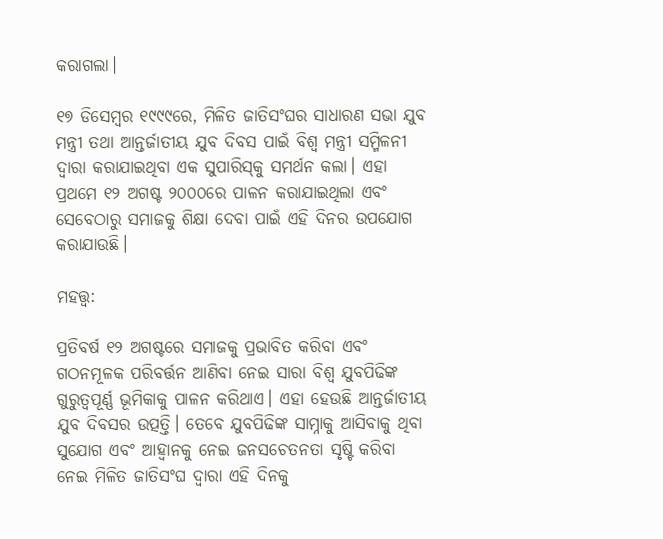କରାଗଲା।

୧୭ ଡିସେମ୍ବର ୧୯୯୯ରେ, ମିଳିତ ଜାତିସଂଘର ସାଧାରଣ ସଭା ଯୁବ ମନ୍ତ୍ରୀ ତଥା ଆନ୍ତର୍ଜାତୀୟ ଯୁବ ଦିବସ ପାଇଁ ବିଶ୍ୱ ମନ୍ତ୍ରୀ ସମ୍ମିଳନୀ ଦ୍ୱାରା କରାଯାଇଥିବା ଏକ ସୁପାରିସ୍‌କୁ ସମର୍ଥନ କଲା। ଏହା ପ୍ରଥମେ ୧୨ ଅଗଷ୍ଟ ୨୦୦୦ରେ ପାଳନ କରାଯାଇଥିଲା ଏବଂ ସେବେଠାରୁ ସମାଜକୁ ଶିକ୍ଷା ଦେବା ପାଇଁ ଏହି ଦିନର ଉପଯୋଗ କରାଯାଉଛି।

ମହତ୍ତ୍ୱ:

ପ୍ରତିବର୍ଷ ୧୨ ଅଗଷ୍ଟରେ ସମାଜକୁ ପ୍ରଭାବିତ କରିବା ଏବଂ ଗଠନମୂଳକ ପରିବର୍ତ୍ତନ ଆଣିବା ନେଇ ସାରା ବିଶ୍ୱ ଯୁବପିଢିଙ୍କ ଗୁରୁତ୍ୱପୂର୍ଣ୍ଣ ଭୂମିକାକୁ ପାଳନ କରିଥାଏ। ଏହା ହେଉଛି ଆନ୍ତର୍ଜାତୀୟ ଯୁବ ଦିବସର ଉତ୍ପତ୍ତି। ତେବେ ଯୁବପିଢିଙ୍କ ସାମ୍ନାକୁ ଆସିବାକୁ ଥିବା ସୁଯୋଗ ଏବଂ ଆହ୍ୱାନକୁ ନେଇ ଜନସଚେତନତା ସୃଷ୍ଟି କରିବା ନେଇ ମିଳିତ ଜାତିସଂଘ ଦ୍ୱାରା ଏହି ଦିନକୁ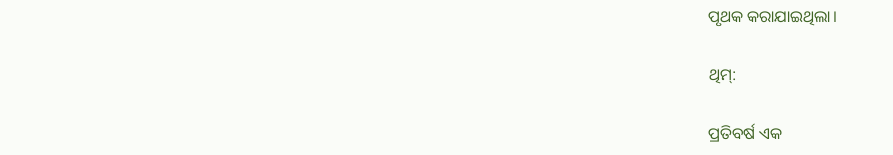ପୃଥକ କରାଯାଇଥିଲା।

ଥିମ୍:

ପ୍ରତିବର୍ଷ ଏକ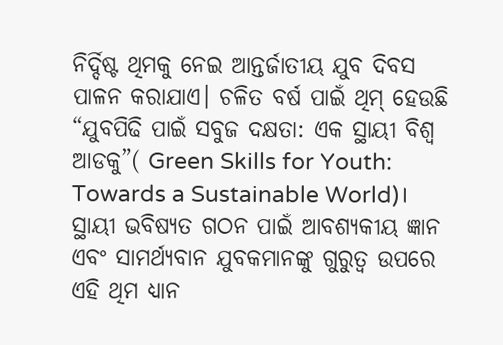ନିର୍ଦ୍ଦିଷ୍ଟ ଥିମକୁ ନେଇ ଆନ୍ତର୍ଜାତୀୟ ଯୁବ ଦିବସ ପାଳନ କରାଯାଏ। ଚଳିତ ବର୍ଷ ପାଇଁ ଥିମ୍ ହେଉଛି “ଯୁବପିଢି ପାଇଁ ସବୁଜ ଦକ୍ଷତା: ଏକ ସ୍ଥାୟୀ ବିଶ୍ୱ ଆଡକୁ”( Green Skills for Youth: Towards a Sustainable World)। ସ୍ଥାୟୀ ଭବିଷ୍ୟତ ଗଠନ ପାଇଁ ଆବଶ୍ୟକୀୟ ଜ୍ଞାନ ଏବଂ ସାମର୍ଥ୍ୟବାନ ଯୁବକମାନଙ୍କୁ ଗୁରୁତ୍ୱ ଉପରେ ଏହି ଥିମ ଧ୍ୟାନ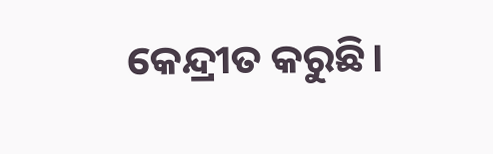କେନ୍ଦ୍ରୀତ କରୁଛି।